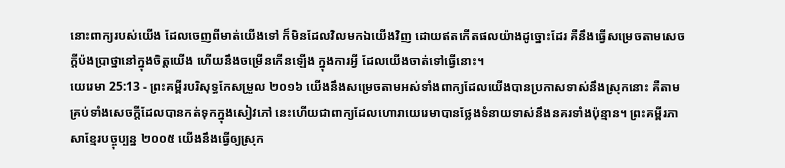នោះពាក្យរបស់យើង ដែលចេញពីមាត់យើងទៅ ក៏មិនដែលវិលមកឯយើងវិញ ដោយឥតកើតផលយ៉ាងដូច្នោះដែរ គឺនឹងធ្វើសម្រេចតាមសេចក្ដីប៉ងប្រាថ្នានៅក្នុងចិត្តយើង ហើយនឹងចម្រើនកើនឡើង ក្នុងការអ្វី ដែលយើងចាត់ទៅធ្វើនោះ។
យេរេមា 25:13 - ព្រះគម្ពីរបរិសុទ្ធកែសម្រួល ២០១៦ យើងនឹងសម្រេចតាមអស់ទាំងពាក្យដែលយើងបានប្រកាសទាស់នឹងស្រុកនោះ គឺតាមគ្រប់ទាំងសេចក្ដីដែលបានកត់ទុកក្នុងសៀវភៅ នេះហើយជាពាក្យដែលហោរាយេរេមាបានថ្លែងទំនាយទាស់នឹងនគរទាំងប៉ុន្មាន។ ព្រះគម្ពីរភាសាខ្មែរបច្ចុប្បន្ន ២០០៥ យើងនឹងធ្វើឲ្យស្រុក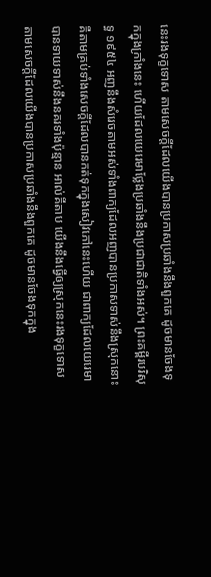នេះរងទុក្ខទោស តាមសេចក្ដីដែលយើងបានប្រកាសប្រឆាំងនឹងពួកគេ ដូចមានចែងទុកក្នុងក្រាំងនេះ ហើយដែលយេរេមាថ្លែងប្រឆាំងនឹងប្រជាជាតិទាំងអស់។ ព្រះគម្ពីរបរិសុទ្ធ ១៩៥៤ អញនឹងសំរេចតាមអស់ទាំងពាក្យដែលអញបានប្រកាសទាស់នឹងស្រុកនោះ គឺតាមគ្រប់ទាំងសេចក្ដីដែលបានកត់ទុកក្នុងសៀវភៅនេះហើយ ជាពាក្យដែលយេរេមាបានទាយទាស់នឹងនគរទាំងប៉ុន្មាន អាល់គីតាប យើងនឹងធ្វើឲ្យស្រុកនេះរងទុក្ខទោស តាមសេចក្ដីដែលយើងបានប្រកាសប្រឆាំងនឹងពួកគេ ដូចមានចែងទុកក្នុង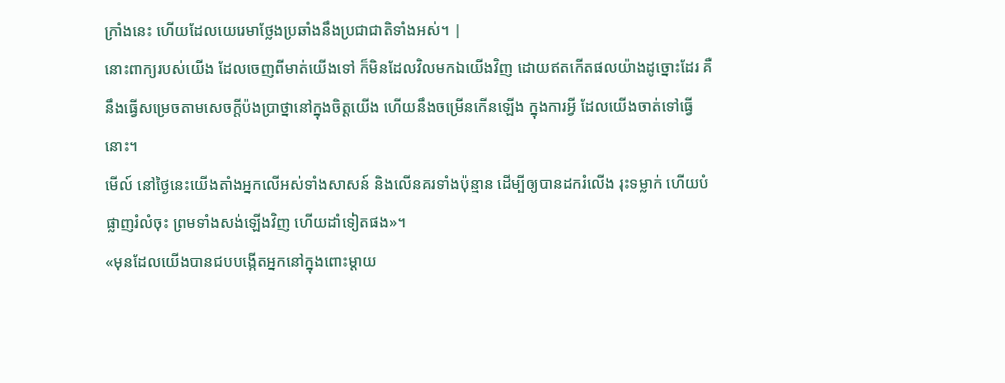ក្រាំងនេះ ហើយដែលយេរេមាថ្លែងប្រឆាំងនឹងប្រជាជាតិទាំងអស់។ |
នោះពាក្យរបស់យើង ដែលចេញពីមាត់យើងទៅ ក៏មិនដែលវិលមកឯយើងវិញ ដោយឥតកើតផលយ៉ាងដូច្នោះដែរ គឺនឹងធ្វើសម្រេចតាមសេចក្ដីប៉ងប្រាថ្នានៅក្នុងចិត្តយើង ហើយនឹងចម្រើនកើនឡើង ក្នុងការអ្វី ដែលយើងចាត់ទៅធ្វើនោះ។
មើល៍ នៅថ្ងៃនេះយើងតាំងអ្នកលើអស់ទាំងសាសន៍ និងលើនគរទាំងប៉ុន្មាន ដើម្បីឲ្យបានដករំលើង រុះទម្លាក់ ហើយបំផ្លាញរំលំចុះ ព្រមទាំងសង់ឡើងវិញ ហើយដាំទៀតផង»។
«មុនដែលយើងបានជបបង្កើតអ្នកនៅក្នុងពោះម្តាយ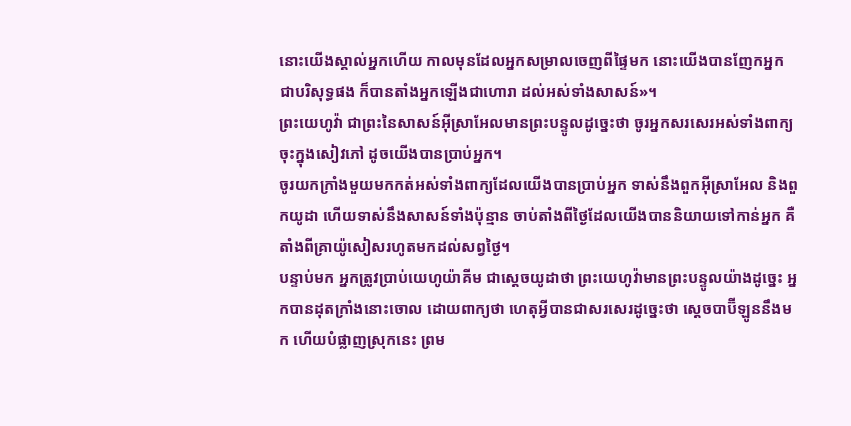នោះយើងស្គាល់អ្នកហើយ កាលមុនដែលអ្នកសម្រាលចេញពីផ្ទៃមក នោះយើងបានញែកអ្នកជាបរិសុទ្ធផង ក៏បានតាំងអ្នកឡើងជាហោរា ដល់អស់ទាំងសាសន៍»។
ព្រះយេហូវ៉ា ជាព្រះនៃសាសន៍អ៊ីស្រាអែលមានព្រះបន្ទូលដូច្នេះថា ចូរអ្នកសរសេរអស់ទាំងពាក្យ ចុះក្នុងសៀវភៅ ដូចយើងបានប្រាប់អ្នក។
ចូរយកក្រាំងមួយមកកត់អស់ទាំងពាក្យដែលយើងបានប្រាប់អ្នក ទាស់នឹងពួកអ៊ីស្រាអែល និងពួកយូដា ហើយទាស់នឹងសាសន៍ទាំងប៉ុន្មាន ចាប់តាំងពីថ្ងៃដែលយើងបាននិយាយទៅកាន់អ្នក គឺតាំងពីគ្រាយ៉ូសៀសរហូតមកដល់សព្វថ្ងៃ។
បន្ទាប់មក អ្នកត្រូវប្រាប់យេហូយ៉ាគីម ជាស្តេចយូដាថា ព្រះយេហូវ៉ាមានព្រះបន្ទូលយ៉ាងដូច្នេះ អ្នកបានដុតក្រាំងនោះចោល ដោយពាក្យថា ហេតុអ្វីបានជាសរសេរដូច្នេះថា ស្តេចបាប៊ីឡូននឹងមក ហើយបំផ្លាញស្រុកនេះ ព្រម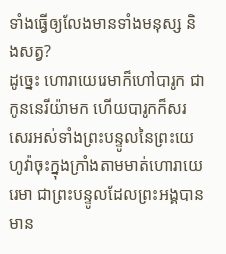ទាំងធ្វើឲ្យលែងមានទាំងមនុស្ស និងសត្វ?
ដូច្នេះ ហោរាយេរេមាក៏ហៅបារូក ជាកូននេរីយ៉ាមក ហើយបារូកក៏សរសេរអស់ទាំងព្រះបន្ទូលនៃព្រះយេហូវ៉ាចុះក្នុងក្រាំងតាមមាត់ហោរាយេរេមា ជាព្រះបន្ទូលដែលព្រះអង្គបានមាន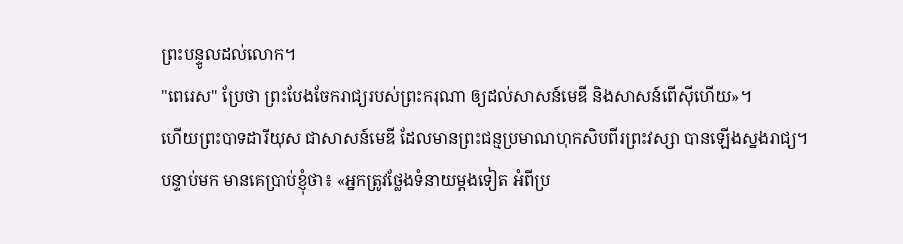ព្រះបន្ទូលដល់លោក។
"ពេរេស" ប្រែថា ព្រះបែងចែករាជ្យរបស់ព្រះករុណា ឲ្យដល់សាសន៍មេឌី និងសាសន៍ពើស៊ីហើយ»។
ហើយព្រះបាទដារីយុស ជាសាសន៍មេឌី ដែលមានព្រះជន្មប្រមាណហុកសិបពីរព្រះវស្សា បានឡើងស្នងរាជ្យ។
បន្ទាប់មក មានគេប្រាប់ខ្ញុំថា៖ «អ្នកត្រូវថ្លែងទំនាយម្តងទៀត អំពីប្រ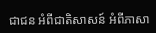ជាជន អំពីជាតិសាសន៍ អំពីភាសា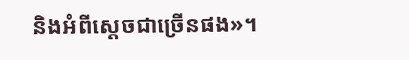និងអំពីស្តេចជាច្រើនផង»។